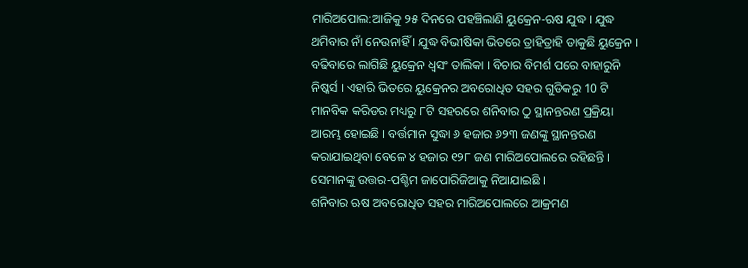ମାରିଅପୋଲ:ଆଜିକୁ ୨୫ ଦିନରେ ପହଞ୍ଚିଲାଣି ୟୁକ୍ରେନ-ଋଷ ଯୁଦ୍ଧ । ଯୁଦ୍ଧ ଥମିବାର ନାଁ ନେଉନାହିଁ । ଯୁଦ୍ଧ ବିଭୀଷିକା ଭିତରେ ତ୍ରାହିତ୍ରାହି ଡାକୁଛି ୟୁକ୍ରେନ । ବଢିବାରେ ଲାଗିଛି ୟୁକ୍ରେନ ଧ୍ବସଂ ତାଲିକା । ବିଚାର ବିମର୍ଶ ପରେ ବାହାରୁନି ନିଷ୍କର୍ସ । ଏହାରି ଭିତରେ ୟୁକ୍ରେନର ଅବରୋଧିତ ସହର ଗୁଡିକରୁ 10 ଟି ମାନବିକ କରିଡର ମଧ୍ୟରୁ ୮ଟି ସହରରେ ଶନିବାର ଠୁ ସ୍ଥାନନ୍ତରଣ ପ୍ରକ୍ରିୟା ଆରମ୍ଭ ହୋଇଛି । ବର୍ତ୍ତମାନ ସୁଦ୍ଧା ୬ ହଜାର ୬୨୩ ଜଣଙ୍କୁ ସ୍ଥାନନ୍ତରଣ କରାଯାଇଥିବା ବେଳେ ୪ ହଜାର ୧୨୮ ଜଣ ମାରିଅପୋଲରେ ରହିଛନ୍ତି । ସେମାନଙ୍କୁ ଉତ୍ତର-ପଶ୍ଚିମ ଜାପୋରିଜିଆକୁ ନିଆଯାଇଛି ।
ଶନିବାର ଋଷ ଅବରୋଧିତ ସହର ମାରିଅପୋଲରେ ଆକ୍ରମଣ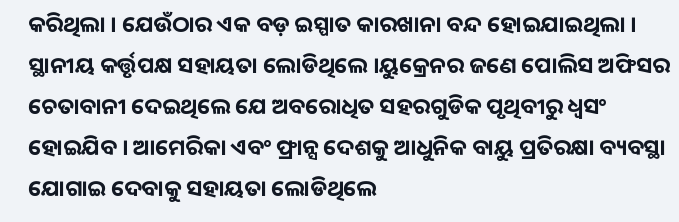କରିଥିଲା । ଯେଉଁଠାର ଏକ ବଡ଼ ଇସ୍ପାତ କାରଖାନା ବନ୍ଦ ହୋଇଯାଇଥିଲା । ସ୍ଥାନୀୟ କର୍ତ୍ତୃପକ୍ଷ ସହାୟତା ଲୋଡିଥିଲେ ।ୟୁକ୍ରେନର ଜଣେ ପୋଲିସ ଅଫିସର ଚେତାବାନୀ ଦେଇଥିଲେ ଯେ ଅବରୋଧିତ ସହରଗୁଡିକ ପୃଥିବୀରୁ ଧ୍ବସଂ ହୋଇଯିବ । ଆମେରିକା ଏବଂ ଫ୍ରାନ୍ସ ଦେଶକୁ ଆଧୁନିକ ବାୟୁ ପ୍ରତିରକ୍ଷା ବ୍ୟବସ୍ଥା ଯୋଗାଇ ଦେବାକୁ ସହାୟତା ଲୋଡିଥିଲେ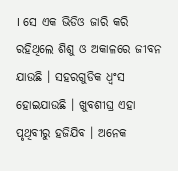। ସେ ଏକ ଭିଡିଓ ଜାରି କରି ରହିଥିଲେ ଶିଶୁ ଓ ଅକାଳରେ ଜୀବନ ଯାଉଛି । ସହରଗୁଡିକ ଧ୍ବଂସ ହୋଇଯାଉଛି । ଖୁବଶୀଘ୍ର ଏହା ପୃଥିବୀରୁ ହଜିଯିବ । ଅନେକ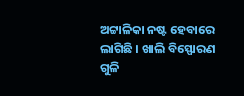ଅଟ୍ଟାଳିକା ନଷ୍ଟ ହେବାରେ ଲାଗିଛି । ଖାଲି ବିସ୍ଫୋରଣ ଗୁଳି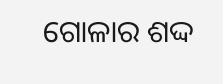ଗୋଳାର ଶଦ୍ଦ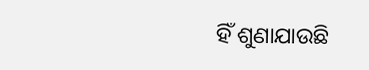ହିଁ ଶୁଣାଯାଉଛି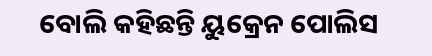ବୋଲି କହିଛନ୍ତି ୟୁକ୍ରେନ ପୋଲିସ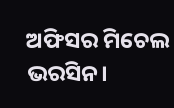ଅଫିସର ମିଚେଲ ଭରସିନ।